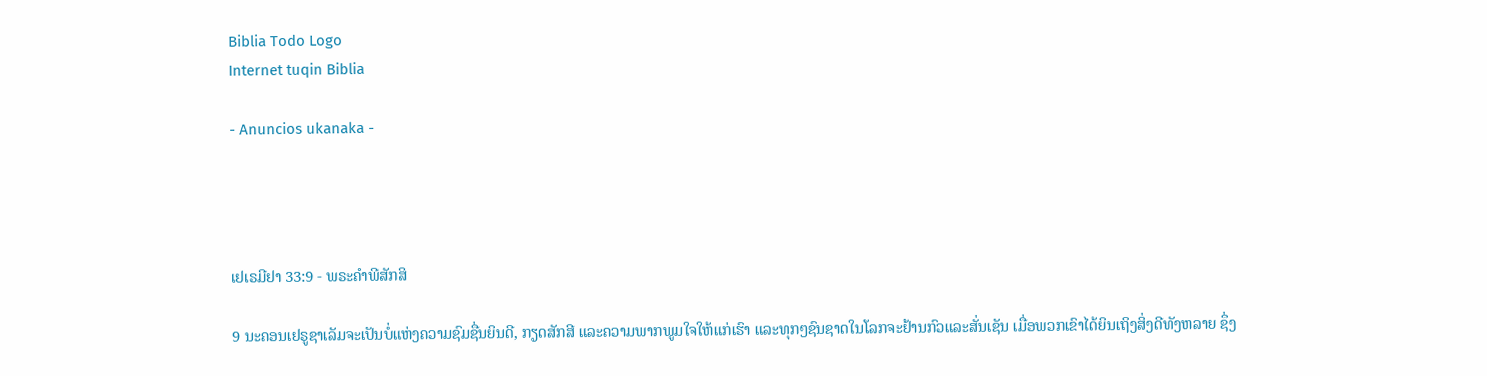Biblia Todo Logo
Internet tuqin Biblia

- Anuncios ukanaka -




ເຢເຣມີຢາ 33:9 - ພຣະຄຳພີສັກສິ

9 ນະຄອນເຢຣູຊາເລັມຈະເປັນບໍ່ແຫ່ງຄວາມຊົມຊື່ນຍິນດີ, ກຽດສັກສີ ແລະຄວາມພາກພູມໃຈໃຫ້ແກ່ເຮົາ ແລະທຸກໆຊົນຊາດໃນໂລກຈະຢ້ານກົວແລະສັ່ນເຊັນ ເມື່ອພວກເຂົາໄດ້ຍິນເຖິງສິ່ງດີທັງຫລາຍ ຊຶ່ງ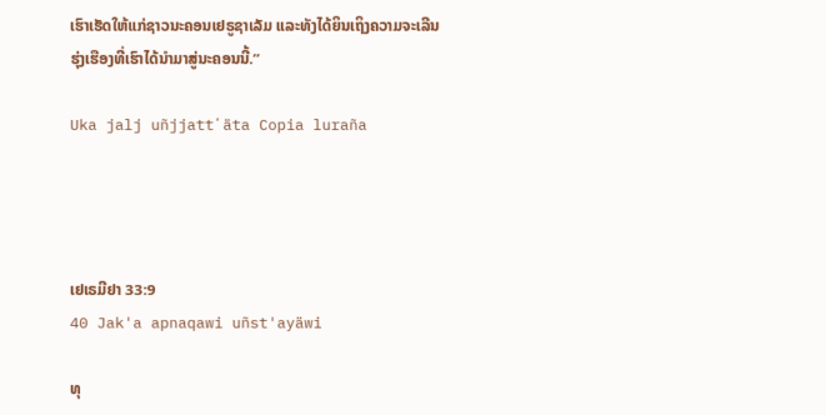ເຮົາເຮັດໃຫ້ແກ່ຊາວນະຄອນເຢຣູຊາເລັມ ແລະທັງໄດ້ຍິນເຖິງຄວາມຈະເລີນຮຸ່ງເຮືອງທີ່ເຮົາໄດ້ນຳມາສູ່ນະຄອນນີ້.”

Uka jalj uñjjattʼäta Copia luraña




ເຢເຣມີຢາ 33:9
40 Jak'a apnaqawi uñst'ayäwi

ທຸ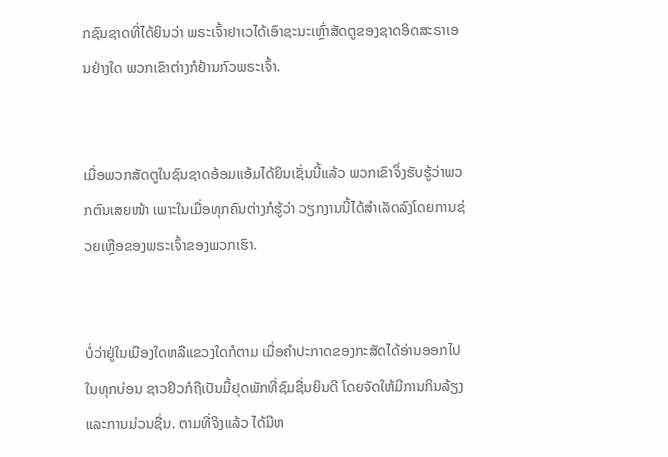ກຊົນຊາດທີ່ໄດ້ຍິນວ່າ ພຣະເຈົ້າຢາເວໄດ້ເອົາຊະນະເຫຼົ່າສັດຕູຂອງຊາດອິດສະຣາເອນຢ່າງໃດ ພວກເຂົາຕ່າງກໍຢ້ານກົວພຣະເຈົ້າ.


ເມື່ອພວກສັດຕູໃນຊົນຊາດອ້ອມແອ້ມໄດ້ຍິນເຊັ່ນນີ້ແລ້ວ ພວກເຂົາຈຶ່ງຮັບຮູ້ວ່າພວກຕົນເສຍໜ້າ ເພາະໃນເມື່ອທຸກຄົນຕ່າງກໍຮູ້ວ່າ ວຽກງານນີ້ໄດ້ສຳເລັດລົງໂດຍການຊ່ວຍເຫຼືອຂອງພຣະເຈົ້າຂອງພວກເຮົາ.


ບໍ່ວ່າຢູ່ໃນເມືອງໃດຫລືແຂວງໃດກໍຕາມ ເມື່ອຄຳປະກາດຂອງກະສັດໄດ້ອ່ານອອກໄປໃນທຸກບ່ອນ ຊາວຢິວກໍຖືເປັນມື້ຢຸດພັກທີ່ຊົມຊື່ນຍິນດີ ໂດຍຈັດໃຫ້ມີການກິນລ້ຽງ ແລະການມ່ວນຊື່ນ. ຕາມທີ່ຈິງແລ້ວ ໄດ້ມີຫ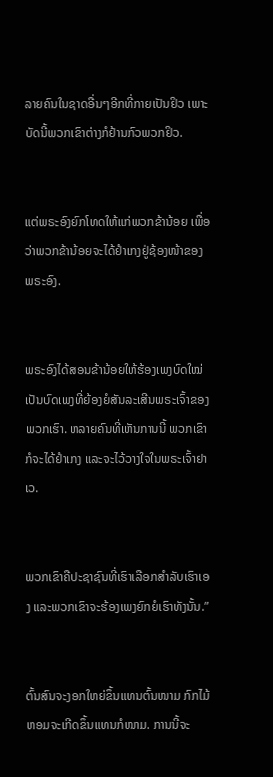ລາຍຄົນໃນຊາດອື່ນໆອີກທີ່ກາຍເປັນຢິວ ເພາະບັດນີ້ພວກເຂົາຕ່າງກໍຢ້ານກົວພວກຢິວ.


ແຕ່ພຣະອົງຍົກໂທດໃຫ້ແກ່ພວກຂ້ານ້ອຍ ເພື່ອວ່າພວກຂ້ານ້ອຍຈະໄດ້ຢຳເກງຢູ່ຊ້ອງໜ້າຂອງພຣະອົງ.


ພຣະອົງໄດ້ສອນຂ້ານ້ອຍໃຫ້ຮ້ອງເພງບົດໃໝ່ ເປັນບົດເພງທີ່ຍ້ອງຍໍສັນລະເສີນພຣະເຈົ້າຂອງພວກເຮົາ. ຫລາຍຄົນທີ່ເຫັນການນີ້ ພວກເຂົາກໍຈະໄດ້ຢຳເກງ ແລະຈະໄວ້ວາງໃຈໃນພຣະເຈົ້າຢາເວ.


ພວກເຂົາຄືປະຊາຊົນທີ່ເຮົາເລືອກສຳລັບເຮົາເອງ ແລະພວກເຂົາຈະຮ້ອງເພງຍົກຍໍເຮົາທັງນັ້ນ.”


ຕົ້ນສົນຈະງອກໃຫຍ່ຂຶ້ນແທນຕົ້ນໜາມ ກົກໄມ້ຫອມຈະເກີດຂຶ້ນແທນກໍໜາມ. ການນີ້ຈະ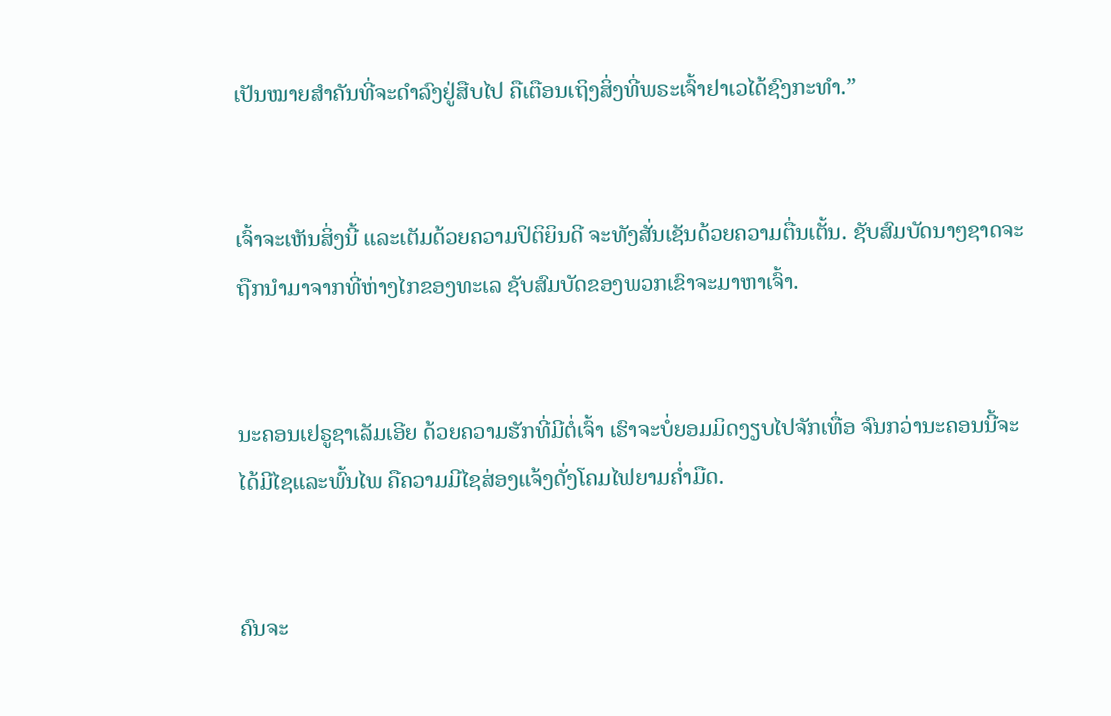ເປັນໝາຍສຳຄັນທີ່ຈະດຳລົງຢູ່ສືບໄປ ຄືເຕືອນເຖິງສິ່ງທີ່ພຣະເຈົ້າຢາເວໄດ້ຊົງກະທຳ.”


ເຈົ້າຈະເຫັນສິ່ງນີ້ ແລະເຕັມດ້ວຍຄວາມປິຕິຍິນດີ ຈະທັງສັ່ນເຊັນດ້ວຍຄວາມຕື່ນເຕັ້ນ. ຊັບສົມບັດນາໆຊາດຈະຖືກນຳມາຈາກທີ່ຫ່າງໄກຂອງທະເລ ຊັບສົມບັດຂອງພວກເຂົາຈະມາຫາເຈົ້າ.


ນະຄອນເຢຣູຊາເລັມເອີຍ ດ້ວຍຄວາມຮັກທີ່ມີຕໍ່ເຈົ້າ ເຮົາຈະບໍ່ຍອມມິດງຽບໄປຈັກເທື່ອ ຈົນກວ່ານະຄອນນີ້ຈະໄດ້ມີໄຊແລະພົ້ນໄພ ຄືຄວາມມີໄຊສ່ອງແຈ້ງດັ່ງໂຄມໄຟຍາມຄໍ່າມືດ.


ຄົນຈະ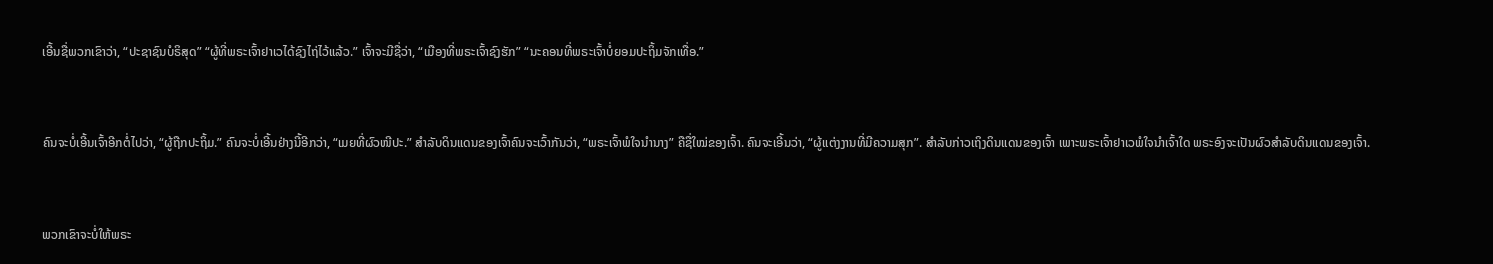ເອີ້ນຊື່ພວກເຂົາວ່າ, “ປະຊາຊົນບໍຣິສຸດ” “ຜູ້ທີ່ພຣະເຈົ້າຢາເວໄດ້ຊົງໄຖ່ໄວ້ແລ້ວ.” ເຈົ້າຈະມີຊື່ວ່າ, “ເມືອງທີ່ພຣະເຈົ້າຊົງຮັກ” “ນະຄອນທີ່ພຣະເຈົ້າບໍ່ຍອມປະຖິ້ມຈັກເທື່ອ.”


ຄົນຈະບໍ່ເອີ້ນເຈົ້າອີກຕໍ່ໄປວ່າ, “ຜູ້ຖືກປະຖິ້ມ.” ຄົນຈະບໍ່ເອີ້ນຢ່າງນີ້ອີກວ່າ, “ເມຍທີ່ຜົວໜີປະ.” ສຳລັບດິນແດນຂອງເຈົ້າຄົນຈະເວົ້າກັນວ່າ, “ພຣະເຈົ້າພໍໃຈນຳນາງ” ຄືຊື່ໃໝ່ຂອງເຈົ້າ. ຄົນຈະເອີ້ນວ່າ, “ຜູ້ແຕ່ງງານທີ່ມີຄວາມສຸກ”. ສຳລັບກ່າວເຖິງດິນແດນຂອງເຈົ້າ ເພາະພຣະເຈົ້າຢາເວພໍໃຈນຳເຈົ້າໃດ ພຣະອົງຈະເປັນຜົວສຳລັບດິນແດນຂອງເຈົ້າ.


ພວກເຂົາຈະບໍ່ໃຫ້ພຣະ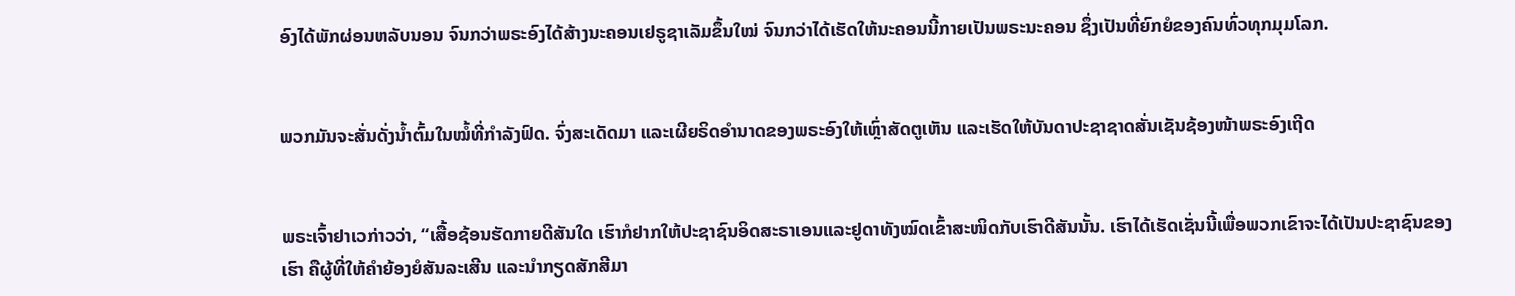ອົງໄດ້ພັກຜ່ອນຫລັບນອນ ຈົນກວ່າພຣະອົງໄດ້ສ້າງນະຄອນເຢຣູຊາເລັມຂຶ້ນໃໝ່ ຈົນກວ່າໄດ້ເຮັດໃຫ້ນະຄອນນີ້ກາຍເປັນພຣະນະຄອນ ຊຶ່ງເປັນທີ່ຍົກຍໍຂອງຄົນທົ່ວທຸກມຸມໂລກ.


ພວກມັນຈະສັ່ນດັ່ງນໍ້າຕົ້ມໃນໝໍ້ທີ່ກຳລັງຟົດ. ຈົ່ງສະເດັດມາ ແລະເຜີຍຣິດອຳນາດຂອງພຣະອົງໃຫ້ເຫຼົ່າສັດຕູເຫັນ ແລະເຮັດໃຫ້ບັນດາປະຊາຊາດສັ່ນເຊັນຊ້ອງໜ້າພຣະອົງເຖີດ


ພຣະເຈົ້າຢາເວກ່າວວ່າ, “ເສື້ອຊ້ອນຮັດກາຍດີສັນໃດ ເຮົາກໍຢາກໃຫ້ປະຊາຊົນອິດສະຣາເອນແລະຢູດາທັງໝົດເຂົ້າສະໜິດກັບເຮົາດີສັນນັ້ນ. ເຮົາໄດ້ເຮັດເຊັ່ນນີ້ເພື່ອພວກເຂົາຈະໄດ້ເປັນປະຊາຊົນຂອງເຮົາ ຄືຜູ້ທີ່ໃຫ້ຄຳຍ້ອງຍໍສັນລະເສີນ ແລະນຳກຽດສັກສີມາ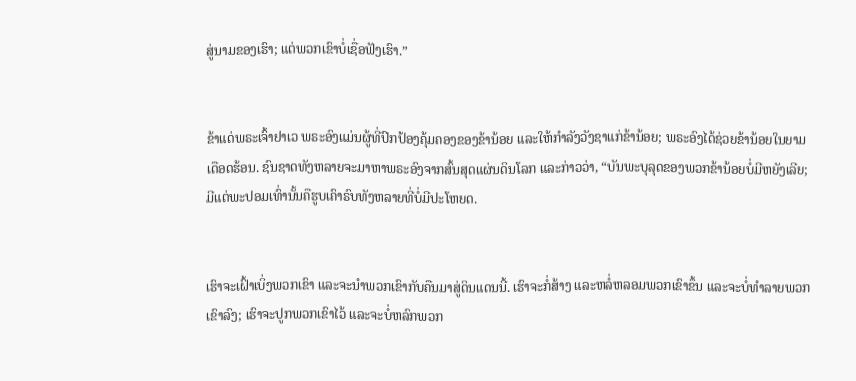ສູ່ນາມຂອງເຮົາ; ແຕ່ພວກເຂົາບໍ່ເຊື່ອຟັງເຮົາ.”


ຂ້າແດ່ພຣະເຈົ້າຢາເວ ພຣະອົງແມ່ນຜູ້ທີ່ປົກປ້ອງຄຸ້ມຄອງຂອງຂ້ານ້ອຍ ແລະໃຫ້ກຳລັງວັງຊາແກ່ຂ້ານ້ອຍ; ພຣະອົງໄດ້ຊ່ວຍຂ້ານ້ອຍໃນຍາມເດືອດຮ້ອນ. ຊົນຊາດທັງຫລາຍຈະມາຫາພຣະອົງຈາກສົ້ນສຸດແຜ່ນດິນໂລກ ແລະກ່າວວ່າ, “ບັນພະບຸລຸດຂອງພວກຂ້ານ້ອຍບໍ່ມີຫຍັງເລີຍ; ມີແຕ່ພະປອມເທົ່ານັ້ນຄືຮູບເຄົາຣົບທັງຫລາຍທີ່ບໍ່ມີປະໂຫຍດ.


ເຮົາຈະເຝົ້າເບິ່ງພວກເຂົາ ແລະຈະນຳພວກເຂົາກັບຄືນມາສູ່ດິນແດນນີ້. ເຮົາຈະກໍ່ສ້າງ ແລະຫລໍ່ຫລອມພວກເຂົາຂຶ້ນ ແລະຈະບໍ່ທຳລາຍພວກເຂົາລົງ; ເຮົາຈະປູກພວກເຂົາໄວ້ ແລະຈະບໍ່ຫລົກພວກ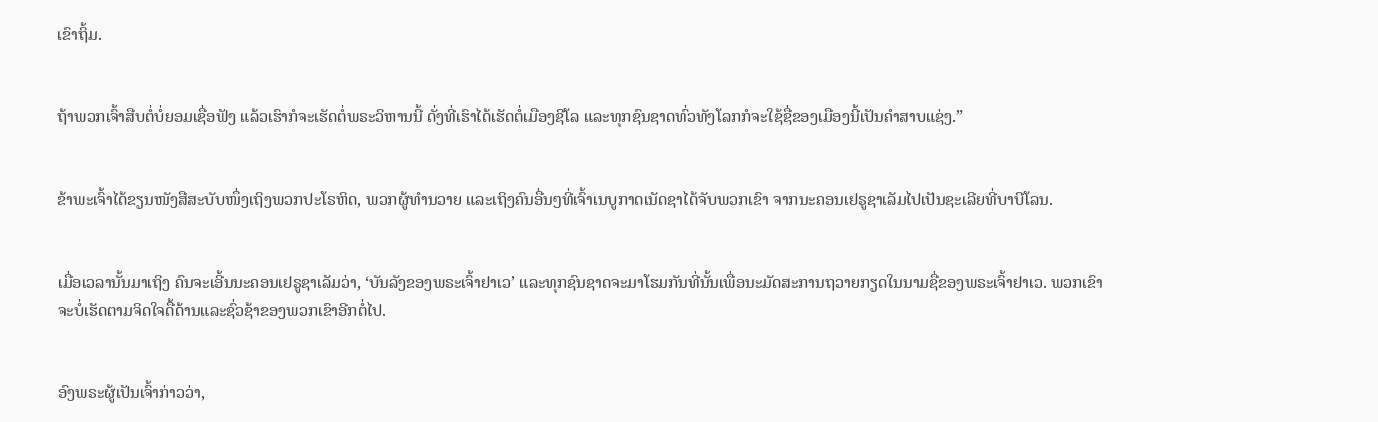ເຂົາຖິ້ມ.


ຖ້າພວກເຈົ້າສືບຕໍ່ບໍ່ຍອມເຊື່ອຟັງ ແລ້ວເຮົາກໍຈະເຮັດຕໍ່ພຣະວິຫານນີ້ ດັ່ງທີ່ເຮົາໄດ້ເຮັດຕໍ່ເມືອງຊີໂລ ແລະທຸກຊົນຊາດທົ່ວທັງໂລກກໍຈະໃຊ້ຊື່ຂອງເມືອງນີ້ເປັນຄຳສາບແຊ່ງ.”


ຂ້າພະເຈົ້າໄດ້ຂຽນໜັງສືສະບັບໜຶ່ງເຖິງພວກປະໂຣຫິດ, ພວກຜູ້ທຳນວາຍ ແລະເຖິງຄົນອື່ນໆທີ່ເຈົ້າເນບູກາດເນັດຊາໄດ້ຈັບພວກເຂົາ ຈາກນະຄອນເຢຣູຊາເລັມໄປເປັນຊະເລີຍທີ່ບາບີໂລນ.


ເມື່ອເວລານັ້ນມາເຖິງ ຄົນຈະເອີ້ນນະຄອນເຢຣູຊາເລັມວ່າ, ‘ບັນລັງຂອງພຣະເຈົ້າຢາເວ’ ແລະທຸກຊົນຊາດຈະມາໂຮມກັນທີ່ນັ້ນເພື່ອນະມັດສະການຖວາຍກຽດໃນນາມຊື່ຂອງພຣະເຈົ້າຢາເວ. ພວກເຂົາຈະບໍ່ເຮັດຕາມຈິດໃຈດື້ດ້ານແລະຊົ່ວຊ້າຂອງພວກເຂົາອີກຕໍ່ໄປ.


ອົງພຣະຜູ້ເປັນເຈົ້າກ່າວວ່າ,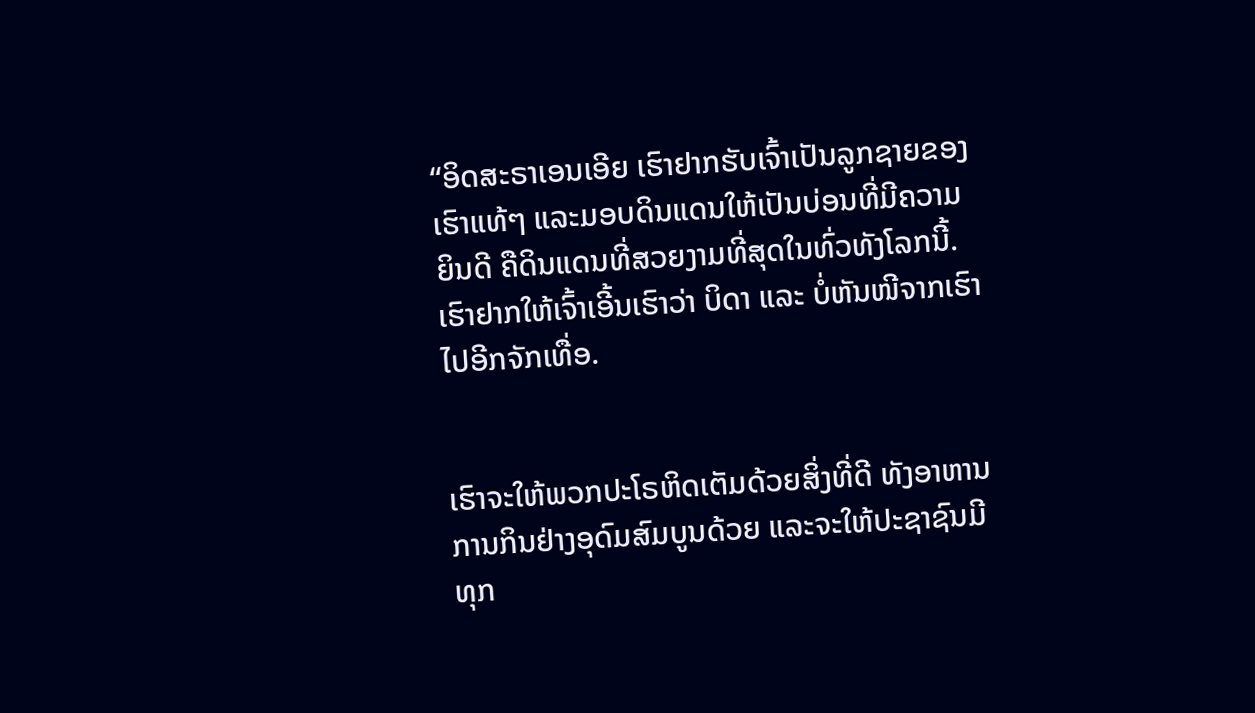“ອິດສະຣາເອນເອີຍ ເຮົາຢາກຮັບເຈົ້າເປັນລູກຊາຍຂອງເຮົາແທ້ໆ ແລະມອບດິນແດນໃຫ້ເປັນບ່ອນທີ່ມີຄວາມຍິນດີ ຄືດິນແດນທີ່ສວຍງາມທີ່ສຸດໃນທົ່ວທັງໂລກນີ້. ເຮົາຢາກໃຫ້ເຈົ້າເອີ້ນເຮົາວ່າ ບິດາ ແລະ ບໍ່ຫັນໜີຈາກເຮົາໄປອີກຈັກເທື່ອ.


ເຮົາຈະໃຫ້ພວກປະໂຣຫິດເຕັມດ້ວຍສິ່ງທີ່ດີ ທັງອາຫານການກິນຢ່າງອຸດົມສົມບູນດ້ວຍ ແລະຈະໃຫ້ປະຊາຊົນມີທຸກ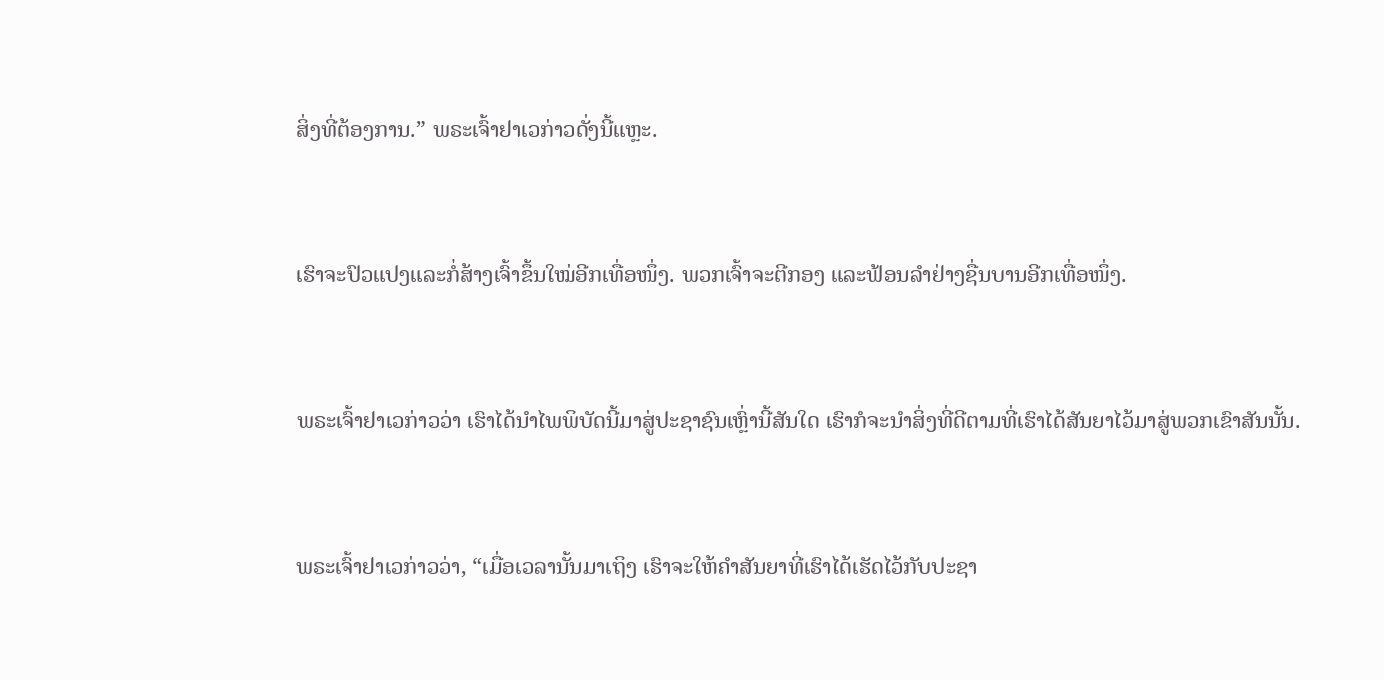ສິ່ງທີ່ຕ້ອງການ.” ພຣະເຈົ້າຢາເວກ່າວດັ່ງນີ້ແຫຼະ.


ເຮົາຈະປົວແປງແລະກໍ່ສ້າງເຈົ້າຂຶ້ນໃໝ່ອີກເທື່ອໜຶ່ງ. ພວກເຈົ້າຈະຕີກອງ ແລະຟ້ອນລຳຢ່າງຊື່ນບານອີກເທື່ອໜຶ່ງ.


ພຣະເຈົ້າຢາເວກ່າວວ່າ ເຮົາໄດ້ນຳໄພພິບັດນີ້ມາສູ່ປະຊາຊົນເຫຼົ່ານີ້ສັນໃດ ເຮົາກໍຈະນຳສິ່ງທີ່ດີຕາມທີ່ເຮົາໄດ້ສັນຍາໄວ້ມາສູ່ພວກເຂົາສັນນັ້ນ.


ພຣະເຈົ້າຢາເວກ່າວວ່າ, “ເມື່ອເວລານັ້ນມາເຖິງ ເຮົາຈະໃຫ້ຄຳສັນຍາທີ່ເຮົາໄດ້ເຮັດໄວ້ກັບປະຊາ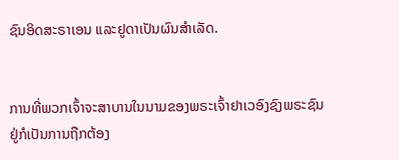ຊົນອິດສະຣາເອນ ແລະຢູດາເປັນຜົນສຳເລັດ.


ການທີ່ພວກເຈົ້າຈະສາບານໃນນາມຂອງພຣະເຈົ້າຢາເວອົງຊົງພຣະຊົນຢູ່ກໍເປັນການຖືກຕ້ອງ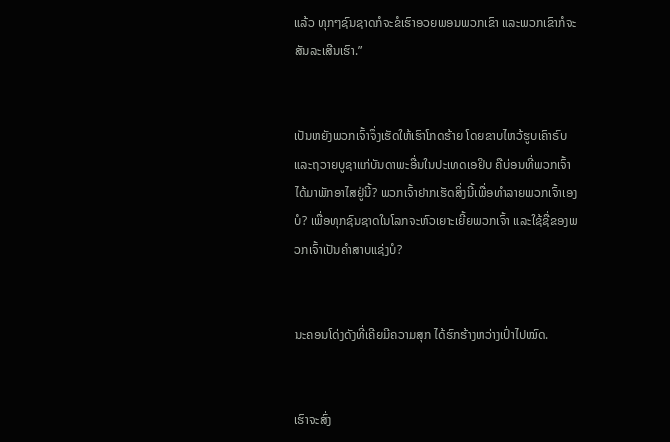ແລ້ວ ທຸກໆຊົນຊາດກໍຈະຂໍເຮົາອວຍພອນພວກເຂົາ ແລະພວກເຂົາກໍຈະສັນລະເສີນເຮົາ.”


ເປັນຫຍັງພວກເຈົ້າຈຶ່ງເຮັດໃຫ້ເຮົາໂກດຮ້າຍ ໂດຍຂາບໄຫວ້ຮູບເຄົາຣົບ ແລະຖວາຍບູຊາແກ່ບັນດາພະອື່ນໃນປະເທດເອຢິບ ຄືບ່ອນທີ່ພວກເຈົ້າໄດ້ມາພັກອາໄສຢູ່ນີ້? ພວກເຈົ້າຢາກເຮັດສິ່ງນີ້ເພື່ອທຳລາຍພວກເຈົ້າເອງບໍ? ເພື່ອທຸກຊົນຊາດໃນໂລກຈະຫົວເຍາະເຍີ້ຍພວກເຈົ້າ ແລະໃຊ້ຊື່ຂອງພວກເຈົ້າເປັນຄຳສາບແຊ່ງບໍ?


ນະຄອນໂດ່ງດັງທີ່ເຄີຍມີຄວາມສຸກ ໄດ້ຮົກຮ້າງຫວ່າງເປົ່າໄປໝົດ.


ເຮົາຈະສົ່ງ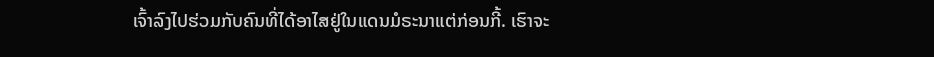ເຈົ້າລົງໄປຮ່ວມກັບຄົນທີ່ໄດ້ອາໄສຢູ່ໃນແດນມໍຣະນາແຕ່ກ່ອນກີ້. ເຮົາຈະ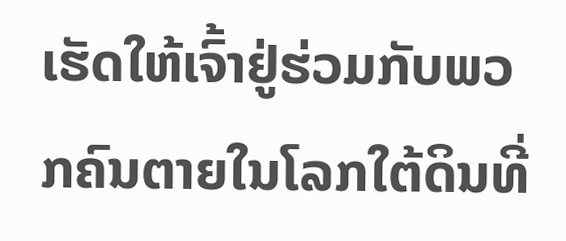ເຮັດໃຫ້ເຈົ້າຢູ່ຮ່ວມກັບພວກຄົນຕາຍໃນໂລກໃຕ້ດິນທີ່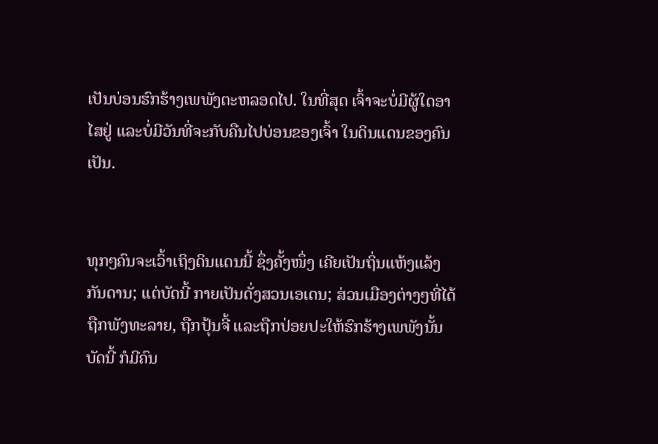ເປັນບ່ອນຮົກຮ້າງເພພັງຕະຫລອດໄປ. ໃນທີ່ສຸດ ເຈົ້າຈະບໍ່ມີຜູ້ໃດອາໄສຢູ່ ແລະບໍ່ມີວັນທີ່ຈະກັບຄືນໄປບ່ອນຂອງເຈົ້າ ໃນດິນແດນຂອງຄົນເປັນ.


ທຸກໆຄົນຈະເວົ້າເຖິງດິນແດນນີ້ ຊຶ່ງຄັ້ງໜຶ່ງ ເຄີຍເປັນຖິ່ນແຫ້ງແລ້ງກັນດານ; ແຕ່ບັດນີ້ ກາຍເປັນດັ່ງສວນເອເດນ; ສ່ວນເມືອງຕ່າງໆທີ່ໄດ້ຖືກພັງທະລາຍ, ຖືກປຸ້ນຈີ້ ແລະຖືກປ່ອຍປະໃຫ້ຮົກຮ້າງເພພັງນັ້ນ ບັດນີ້ ກໍມີຄົນ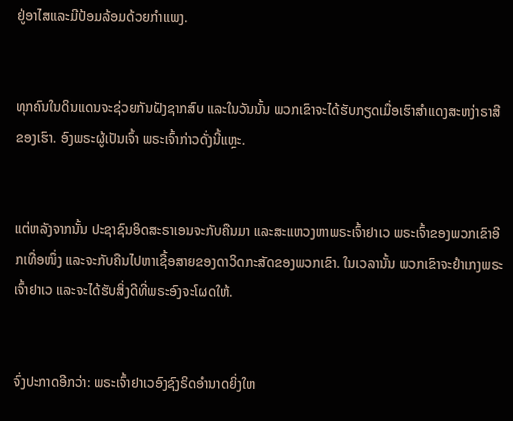ຢູ່ອາໄສແລະມີປ້ອມລ້ອມດ້ວຍກຳແພງ.


ທຸກຄົນໃນດິນແດນຈະຊ່ວຍກັນຝັງຊາກສົບ ແລະໃນວັນນັ້ນ ພວກເຂົາຈະໄດ້ຮັບກຽດເມື່ອເຮົາສຳແດງສະຫງ່າຣາສີຂອງເຮົາ. ອົງພຣະຜູ້ເປັນເຈົ້າ ພຣະເຈົ້າກ່າວດັ່ງນີ້ແຫຼະ.


ແຕ່ຫລັງຈາກນັ້ນ ປະຊາຊົນອິດສະຣາເອນຈະກັບຄືນມາ ແລະສະແຫວງຫາພຣະເຈົ້າຢາເວ ພຣະເຈົ້າຂອງພວກເຂົາອີກເທື່ອໜຶ່ງ ແລະຈະກັບຄືນໄປຫາເຊື້ອສາຍຂອງດາວິດກະສັດຂອງພວກເຂົາ. ໃນເວລານັ້ນ ພວກເຂົາຈະຢຳເກງພຣະເຈົ້າຢາເວ ແລະຈະໄດ້ຮັບສິ່ງດີທີ່ພຣະອົງຈະໂຜດໃຫ້.


ຈົ່ງປະກາດອີກວ່າ: ພຣະເຈົ້າຢາເວອົງຊົງຣິດອຳນາດຍິ່ງໃຫ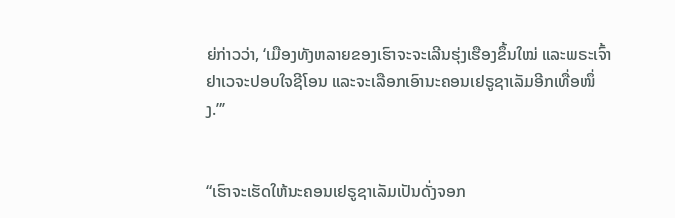ຍ່ກ່າວວ່າ, ‘ເມືອງທັງຫລາຍຂອງເຮົາຈະຈະເລີນຮຸ່ງເຮືອງຂຶ້ນໃໝ່ ແລະພຣະເຈົ້າຢາເວຈະປອບໃຈຊີໂອນ ແລະຈະເລືອກເອົານະຄອນເຢຣູຊາເລັມອີກເທື່ອໜຶ່ງ.”’


“ເຮົາຈະເຮັດໃຫ້ນະຄອນເຢຣູຊາເລັມເປັນດັ່ງຈອກ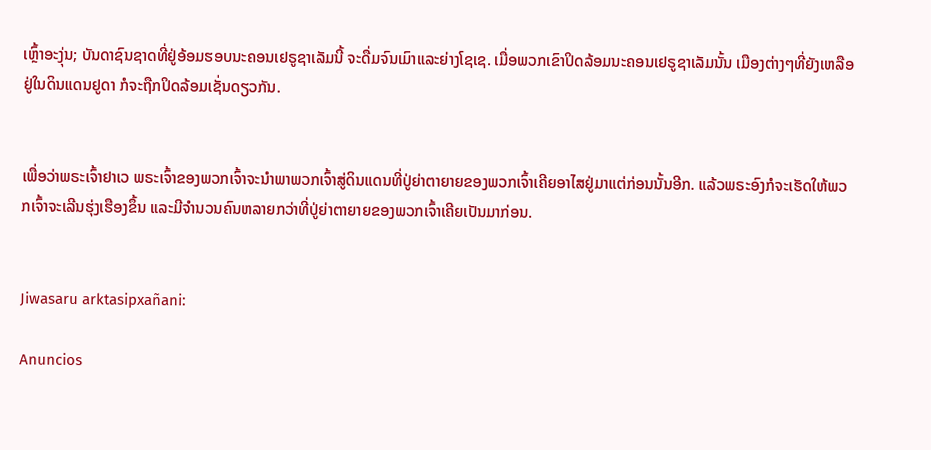ເຫຼົ້າອະງຸ່ນ; ບັນດາຊົນຊາດທີ່ຢູ່ອ້ອມຮອບນະຄອນເຢຣູຊາເລັມນີ້ ຈະດື່ມຈົນເມົາແລະຍ່າງໂຊເຊ. ເມື່ອພວກເຂົາປິດລ້ອມນະຄອນເຢຣູຊາເລັມນັ້ນ ເມືອງຕ່າງໆທີ່ຍັງເຫລືອຢູ່ໃນດິນແດນຢູດາ ກໍຈະຖືກປິດລ້ອມເຊັ່ນດຽວກັນ.


ເພື່ອວ່າພຣະເຈົ້າຢາເວ ພຣະເຈົ້າຂອງພວກເຈົ້າຈະນຳພາພວກເຈົ້າສູ່ດິນແດນທີ່ປູ່ຍ່າຕາຍາຍຂອງພວກເຈົ້າເຄີຍອາໄສຢູ່ມາແຕ່ກ່ອນນັ້ນອີກ. ແລ້ວພຣະອົງກໍຈະເຮັດໃຫ້ພວກເຈົ້າຈະເລີນຮຸ່ງເຮືອງຂຶ້ນ ແລະມີຈຳນວນຄົນຫລາຍກວ່າທີ່ປູ່ຍ່າຕາຍາຍຂອງພວກເຈົ້າເຄີຍເປັນມາກ່ອນ.


Jiwasaru arktasipxañani:

Anuncios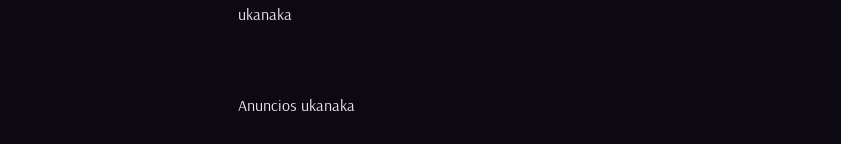ukanaka


Anuncios ukanaka